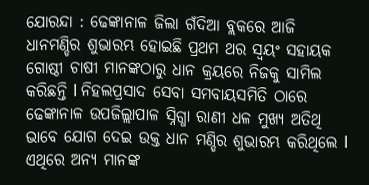ଯୋରନ୍ଦା : ଢେଙ୍କାନାଳ ଜିଲା ଗଁଦିଆ ବ୍ଲକରେ ଆଜି ଧାନମଣ୍ଡିର ଶୁଭାରମ୍ଭ ହୋଇଛି ପ୍ରଥମ ଥର ସ୍ୱୟଂ ସହାୟକ ଗୋଷ୍ଠୀ ଚାଷୀ ମାନଙ୍କଠାରୁ ଧାନ କ୍ରୟରେ ନିଜକୁ ସାମିଲ କରିଛନ୍ତି l ନିହଲପ୍ରସାଦ ସେବା ସମବାୟସମିତି ଠାରେ ଢେଙ୍କାନାଳ ଉପଜିଲ୍ଲାପାଳ ସ୍ନିଗ୍ଧା ରାଣୀ ଧଳ ମୁଖ୍ୟ ଅତିଥି ଭାବେ ଯୋଗ ଦେଇ ଉକ୍ତ ଧାନ ମଣ୍ଡିର ଶୁଭାରମ୍ଭ କରିଥିଲେ l
ଏଥିରେ ଅନ୍ୟ ମାନଙ୍କ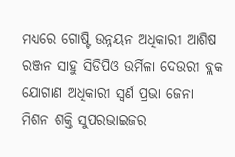ମଧ୍ୟରେ ଗୋଷ୍ଟି ଉନ୍ନୟନ ଅଧିକାରୀ ଆଶିଷ ରଞ୍ଜନ ସାହୁ ସିଡିପିଓ ଉର୍ମିଳା ଦେଉରୀ ବ୍ଲକ ଯୋଗାଣ ଅଧିକାରୀ ସ୍ଵର୍ଣ ପ୍ରଭା ଜେନା ମିଶନ ଶକ୍ତି ସୁପରଭାଇଜର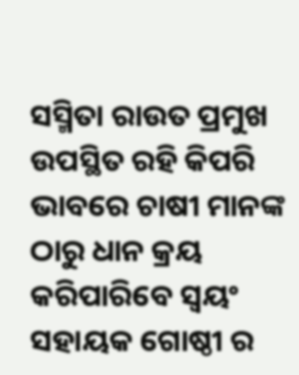ସସ୍ମିତା ରାଉତ ପ୍ରମୁଖ ଉପସ୍ଥିତ ରହି କିପରି ଭାବରେ ଚାଷୀ ମାନଙ୍କ ଠାରୁ ଧାନ କ୍ରୟ କରିପାରିବେ ସ୍ୱୟଂ ସହାୟକ ଗୋଷ୍ଠୀ ର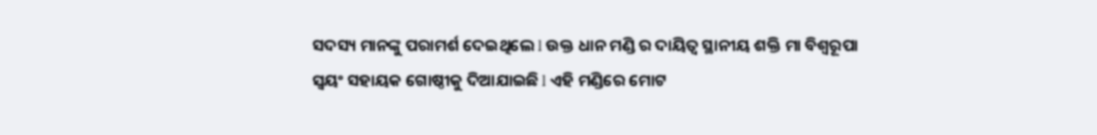ସଦସ୍ୟ ମାନଙ୍କୁ ପରାମର୍ଶ ଦେଇଥିଲେ l ଉକ୍ତ ଧାନ ମଣ୍ଡି ର ଦାୟିତ୍ୱ ସ୍ଥାନୀୟ ଶକ୍ତି ମା ବିଶ୍ଵରୂପା ସ୍ୱୟଂ ସହାୟକ ଗୋଷ୍ଠୀକୁ ଦିଆଯାଇଛି l ଏହି ମଣ୍ଡିରେ ମୋଟ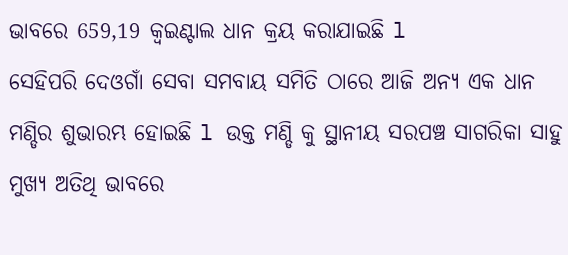ଭାବରେ 659,19 କ୍ଵଇଣ୍ଟାଲ ଧାନ କ୍ରୟ କରାଯାଇଛି l
ସେହିପରି ଦେଓଗାଁ ସେବା ସମବାୟ ସମିତି ଠାରେ ଆଜି ଅନ୍ୟ ଏକ ଧାନ ମଣ୍ଡିର ଶୁଭାରମ୍ଭ ହୋଇଛି l ଉକ୍ତ ମଣ୍ଡି କୁ ସ୍ଥାନୀୟ ସରପଞ୍ଚ ସାଗରିକା ସାହୁ ମୁଖ୍ୟ ଅତିଥି ଭାବରେ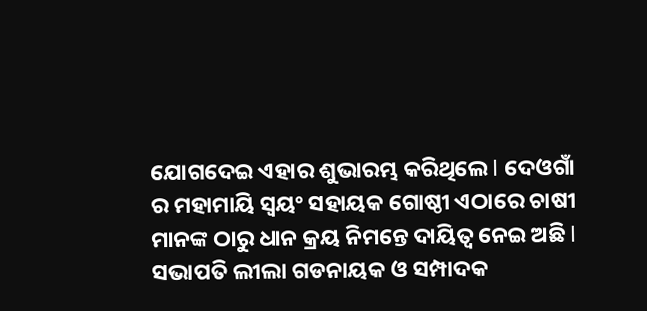ଯୋଗଦେଇ ଏହାର ଶୁଭାରମ୍ଭ କରିଥିଲେ l ଦେଓଗାଁ ର ମହାମାୟି ସ୍ୱୟଂ ସହାୟକ ଗୋଷ୍ଠୀ ଏଠାରେ ଚାଷୀ ମାନଙ୍କ ଠାରୁ ଧାନ କ୍ରୟ ନିମନ୍ତେ ଦାୟିତ୍ୱ ନେଇ ଅଛି l ସଭାପତି ଲୀଲା ଗଡନାୟକ ଓ ସମ୍ପାଦକ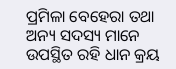ପ୍ରମିଳା ବେହେରା ତଥା ଅନ୍ୟ ସଦସ୍ୟ ମାନେ ଉପସ୍ଥିତ ରହି ଧାନ କ୍ରୟ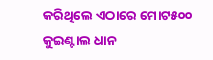କରିଥିଲେ ଏଠାରେ ମୋଟ୫୦୦ କୁଇଣ୍ଟାଲ ଧାନ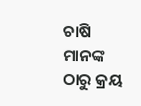ଚାଷି ମାନଙ୍କ ଠାରୁ କ୍ରୟ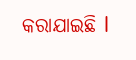କରାଯାଇଛି l